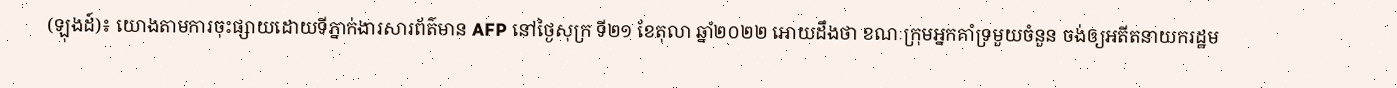(ឡុងដ៍)៖ យោងតាមការចុះផ្សាយដោយទីភ្នាក់ងារសារព័ត៌មាន AFP នៅថ្ងៃសុក្រ ទី២១ ខែតុលា ឆ្នាំ២០២២ អោយដឹងថា ខណៈក្រុមអ្នកគាំទ្រមួយចំនួន ចង់ឲ្យអតីតនាយករដ្ឋម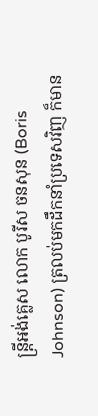ន្រ្តីអង់គ្លេស លោក បូរីស ចនសុន (Boris Johnson) ត្រលប់មកដឹកនាំប្រទេសវិញ ក៏មាន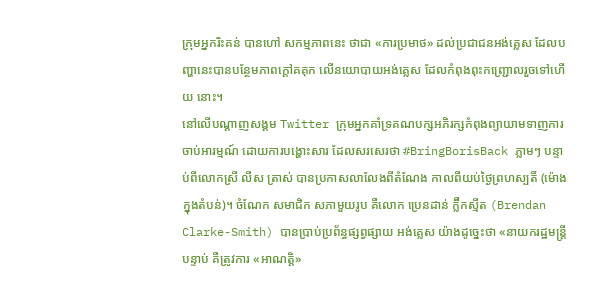ក្រុមអ្នករិះគន់ បានហៅ សកម្មភាពនេះ ថាជា «ការប្រមាថ» ដល់ប្រជាជនអង់គ្លេស ដែលបញ្ហានេះបានបន្ថែមភាពក្តៅគគុក លើនយោបាយអង់គ្លេស ដែលកំពុងពុះកញ្រ្ជោលរួចទៅហើយ នោះ។
នៅលើបណ្តាញសង្គម Twitter ក្រុមអ្នកគាំទ្រគណបក្សអភិរក្សកំពុងព្យាយាមទាញការចាប់អារម្មណ៍ ដោយការបង្ហោះសារ ដែលសរសេរថា #BringBorisBack ភ្លាមៗ បន្ទាប់ពីលោកស្រី លីស ត្រាស់ បានប្រកាសលាលែងពីតំណែង កាលពីយប់ថ្ងៃព្រហស្បតិ៍ (ម៉ោងក្នុងតំបន់)។ ចំណែក សមាជិក សភាមួយរូប គឺលោក ប្រេនដាន់ ក្ល៊ឺកស្មីត (Brendan Clarke-Smith) បានប្រាប់ប្រព័ន្ធផ្សព្វផ្សាយ អង់គ្លេស យ៉ាងដូច្នេះថា «នាយករដ្ឋមន្ត្រីបន្ទាប់ គឺត្រូវការ «អាណត្តិ»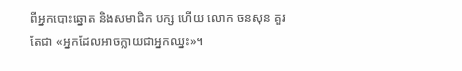ពីអ្នកបោះឆ្នោត និងសមាជិក បក្ស ហើយ លោក ចនសុន គួរតែជា «អ្នកដែលអាចក្លាយជាអ្នកឈ្នះ»។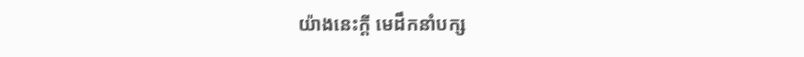យ៉ាងនេះក្តី មេដឹកនាំបក្ស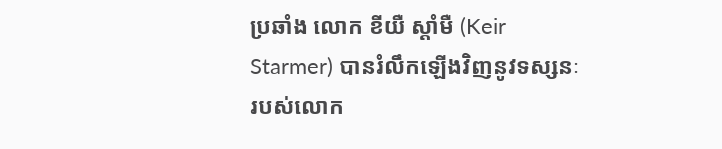ប្រឆាំង លោក ខីយឺ ស្តាំមឺ (Keir Starmer) បានរំលឹកឡើងវិញនូវទស្សនៈ របស់លោក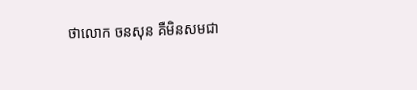ថាលោក ចនសុន គឺមិនសមជា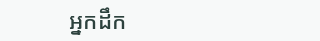អ្នកដឹក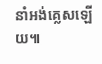នាំអង់គ្លេសឡើយ៕